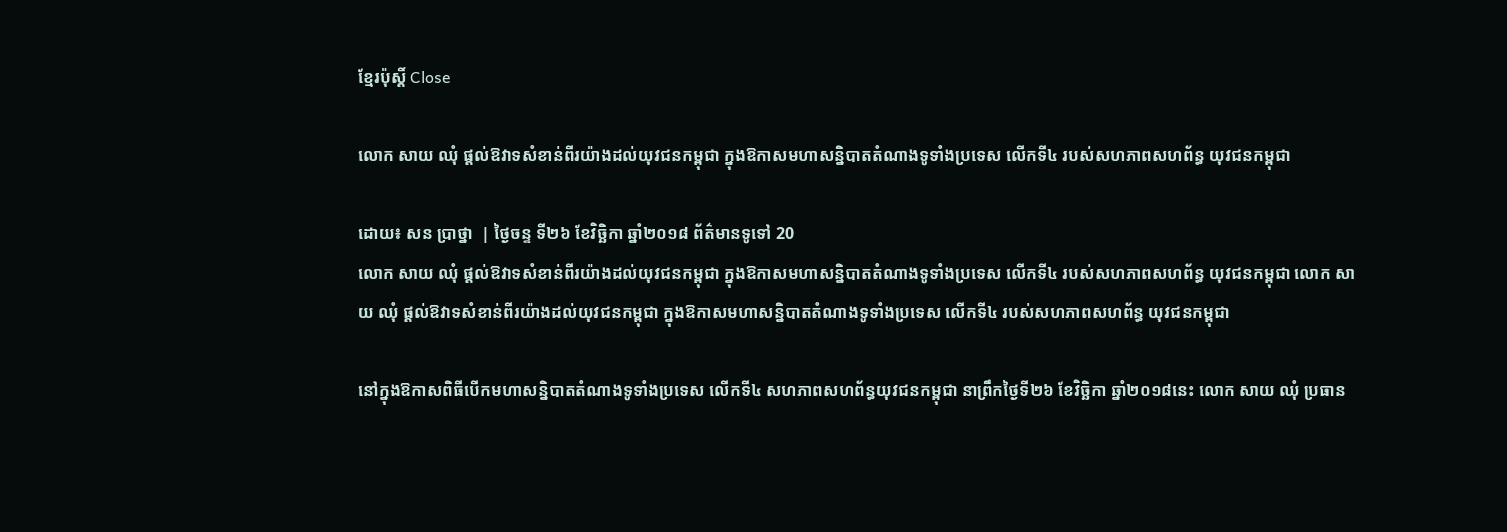ខ្មែរប៉ុស្ដិ៍ Close

លោក សាយ ឈុំ ផ្តល់ឱវាទសំខាន់ពីរយ៉ាងដល់យុវជនកម្ពុជា ក្នុងឱកាសមហាសន្និបាតតំណាងទូទាំងប្រទេស លើកទី៤ របស់សហភាពសហព័ន្ធ យុវជនកម្ពុជា

ដោយ៖ សន ប្រាថ្នា  | ថ្ងៃចន្ទ ទី២៦ ខែវិច្ឆិកា ឆ្នាំ២០១៨ ព័ត៌មានទូទៅ 20
លោក សាយ ឈុំ ផ្តល់ឱវាទសំខាន់ពីរយ៉ាងដល់យុវជនកម្ពុជា ក្នុងឱកាសមហាសន្និបាតតំណាងទូទាំងប្រទេស លើកទី៤ របស់សហភាពសហព័ន្ធ យុវជនកម្ពុជា លោក សាយ ឈុំ ផ្តល់ឱវាទសំខាន់ពីរយ៉ាងដល់យុវជនកម្ពុជា ក្នុងឱកាសមហាសន្និបាតតំណាងទូទាំងប្រទេស លើកទី៤ របស់សហភាពសហព័ន្ធ យុវជនកម្ពុជា

នៅក្នុងឱកាសពិធីបើកមហាសន្និបាតតំណាងទូទាំងប្រទេស លើកទី៤ សហភាពសហព័ន្ធយុវជនកម្ពុជា នាព្រឹកថ្ងៃទី២៦ ខែវិច្ឆិកា ឆ្នាំ២០១៨នេះ លោក សាយ ឈុំ ប្រធាន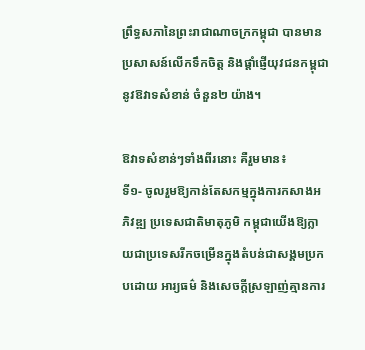ព្រឹទ្ធសភានៃព្រះរាជាណាចក្រកម្ពុជា បានមាន ប្រសាសន៍លើកទឹកចិត្ត និងផ្តាំផ្ញើយុវជនកម្ពុជា នូវឱវាទសំខាន់ ចំនួន២ យ៉ាង។

ឱវាទសំខាន់ៗទាំងពីរនោះ គឺរួមមាន៖
ទី១- ចូលរួមឱ្យកាន់តែសកម្មក្នុងការកសាងអភិវឌ្ឍ ប្រទេសជាតិមាតុភូមិ កម្ពុជាយើងឱ្យក្លាយជាប្រទេសរីកចម្រើនក្នុងតំបន់ជាសង្គមប្រកបដោយ អារ្យធម៌ និងសេចក្តីស្រឡាញ់គ្មានការ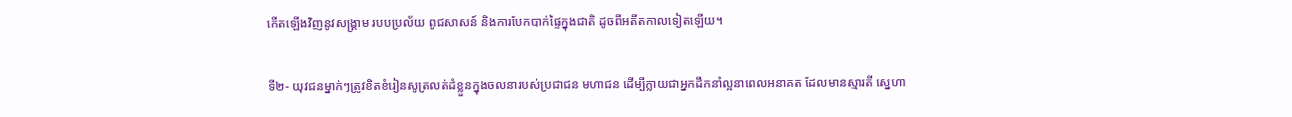កើតឡើងវិញនូវសង្គ្រាម របបប្រល័យ ពូជសាសន៍ និងការបែកបាក់ផ្ទៃក្នុងជាតិ ដូចពីអតីតកាលទៀតឡើយ។

ទី២- យុវជនម្នាក់ៗត្រូវខិតខំរៀនសូត្រលត់ដំខ្លួនក្នុងចលនារបស់ប្រជាជន មហាជន ដើម្បីក្លាយជាអ្នកដឹកនាំល្អនាពេលអនាគត ដែលមានស្មារតី ស្នេហា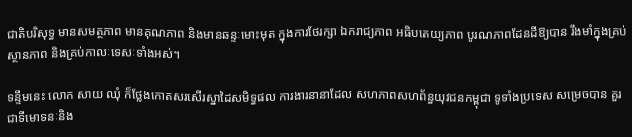ជាតិបរិសុទ្ធ មានសមត្ថភាព មានគុណភាព និងមានឆន្ទៈមោះមុត ក្នុងការថែរក្សា ឯករាជ្យភាព អធិបតេយ្យភាព បូរណភាពដែនដីឱ្យបាន រឹងមាំក្នុងគ្រប់ស្ថានភាព និងគ្រប់កាលៈទេសៈទាំងអស់។

ទន្ទឹមនេះ លោក សាយ ឈុំ ក៏ថ្លែងកោតសរសើរស្នាដៃសមិទ្ធផល ការងារនានាដែល សហភាពសហព័ន្ធយុវជនកម្ពុជា ទូទាំងប្រទេស សម្រេចបាន គួរជាទីមោទនៈនិង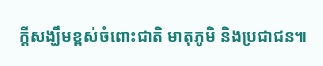ក្តីសង្ឃឹមខ្ពស់ចំពោះជាតិ មាតុភូមិ និងប្រជាជន៕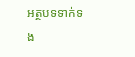អត្ថបទទាក់ទង